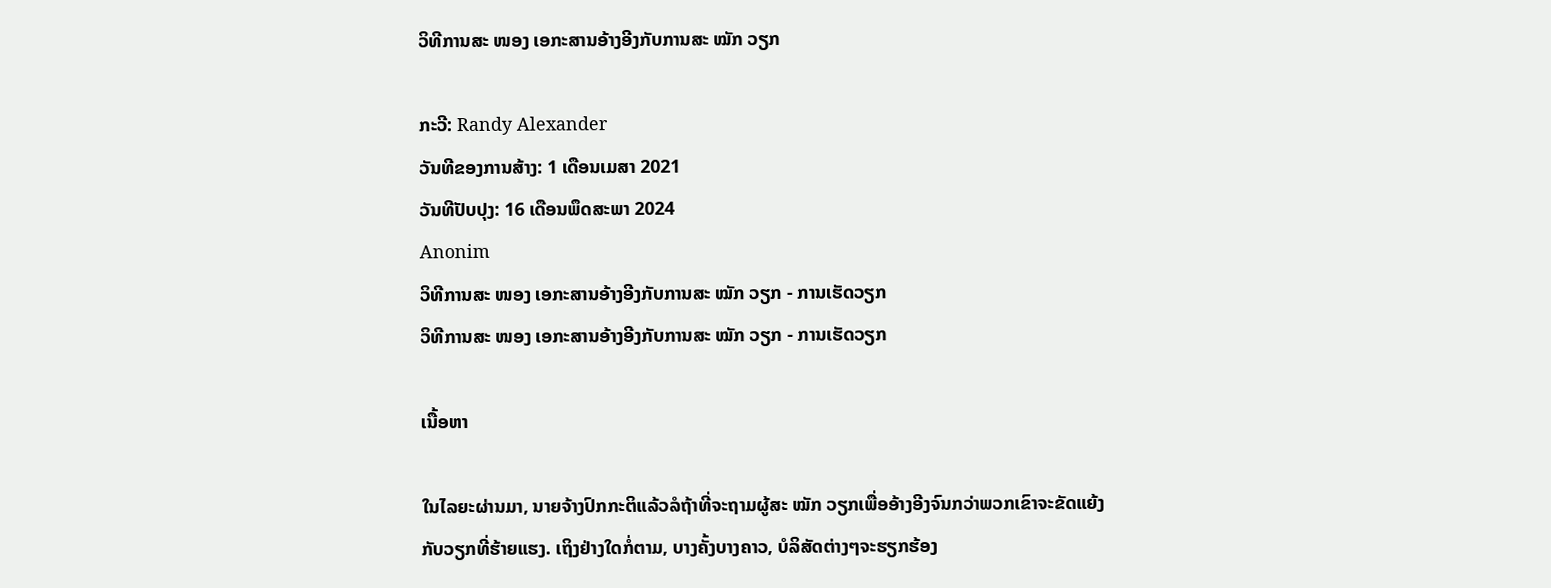ວິທີການສະ ໜອງ ເອກະສານອ້າງອີງກັບການສະ ໝັກ ວຽກ

ກະວີ: Randy Alexander
ວັນທີຂອງການສ້າງ: 1 ເດືອນເມສາ 2021
ວັນທີປັບປຸງ: 16 ເດືອນພຶດສະພາ 2024
Anonim
ວິທີການສະ ໜອງ ເອກະສານອ້າງອີງກັບການສະ ໝັກ ວຽກ - ການເຮັດວຽກ
ວິທີການສະ ໜອງ ເອກະສານອ້າງອີງກັບການສະ ໝັກ ວຽກ - ການເຮັດວຽກ

ເນື້ອຫາ

ໃນໄລຍະຜ່ານມາ, ນາຍຈ້າງປົກກະຕິແລ້ວລໍຖ້າທີ່ຈະຖາມຜູ້ສະ ໝັກ ວຽກເພື່ອອ້າງອີງຈົນກວ່າພວກເຂົາຈະຂັດແຍ້ງກັບວຽກທີ່ຮ້າຍແຮງ. ເຖິງຢ່າງໃດກໍ່ຕາມ, ບາງຄັ້ງບາງຄາວ, ບໍລິສັດຕ່າງໆຈະຮຽກຮ້ອງ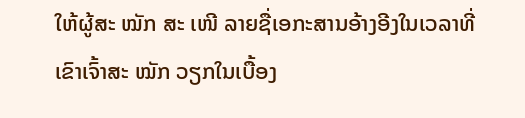ໃຫ້ຜູ້ສະ ໝັກ ສະ ເໜີ ລາຍຊື່ເອກະສານອ້າງອີງໃນເວລາທີ່ເຂົາເຈົ້າສະ ໝັກ ວຽກໃນເບື້ອງ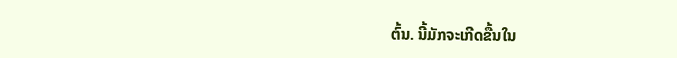ຕົ້ນ. ນີ້ມັກຈະເກີດຂື້ນໃນ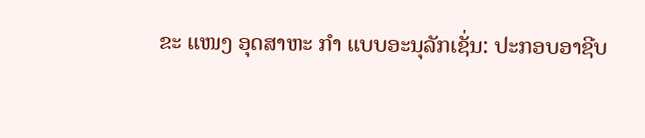ຂະ ແໜງ ອຸດສາຫະ ກຳ ແບບອະນຸລັກເຊັ່ນ: ປະກອບອາຊີບ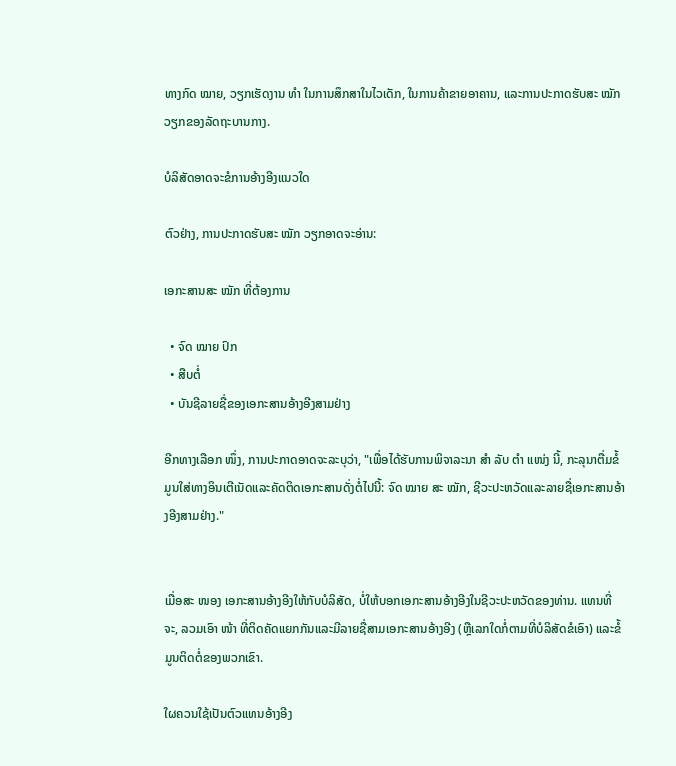ທາງກົດ ໝາຍ, ວຽກເຮັດງານ ທຳ ໃນການສຶກສາໃນໄວເດັກ, ໃນການຄ້າຂາຍອາຄານ, ແລະການປະກາດຮັບສະ ໝັກ ວຽກຂອງລັດຖະບານກາງ.

ບໍລິສັດອາດຈະຂໍການອ້າງອີງແນວໃດ

ຕົວຢ່າງ, ການປະກາດຮັບສະ ໝັກ ວຽກອາດຈະອ່ານ:

ເອກະສານສະ ໝັກ ທີ່ຕ້ອງການ

  • ຈົດ ໝາຍ ປົກ
  • ສືບຕໍ່
  • ບັນຊີລາຍຊື່ຂອງເອກະສານອ້າງອີງສາມຢ່າງ

ອີກທາງເລືອກ ໜຶ່ງ, ການປະກາດອາດຈະລະບຸວ່າ, "ເພື່ອໄດ້ຮັບການພິຈາລະນາ ສຳ ລັບ ຕຳ ແໜ່ງ ນີ້, ກະລຸນາຕື່ມຂໍ້ມູນໃສ່ທາງອິນເຕີເນັດແລະຄັດຕິດເອກະສານດັ່ງຕໍ່ໄປນີ້: ຈົດ ໝາຍ ສະ ໝັກ, ຊີວະປະຫວັດແລະລາຍຊື່ເອກະສານອ້າງອີງສາມຢ່າງ."


ເມື່ອສະ ໜອງ ເອກະສານອ້າງອີງໃຫ້ກັບບໍລິສັດ, ບໍ່ໃຫ້ບອກເອກະສານອ້າງອີງໃນຊີວະປະຫວັດຂອງທ່ານ. ແທນທີ່ຈະ, ລວມເອົາ ໜ້າ ທີ່ຕິດຄັດແຍກກັນແລະມີລາຍຊື່ສາມເອກະສານອ້າງອີງ (ຫຼືເລກໃດກໍ່ຕາມທີ່ບໍລິສັດຂໍເອົາ) ແລະຂໍ້ມູນຕິດຕໍ່ຂອງພວກເຂົາ.

ໃຜຄວນໃຊ້ເປັນຕົວແທນອ້າງອີງ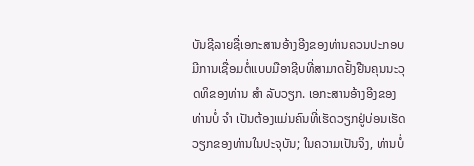ບັນຊີລາຍຊື່ເອກະສານອ້າງອີງຂອງທ່ານຄວນປະກອບມີການເຊື່ອມຕໍ່ແບບມືອາຊີບທີ່ສາມາດຢັ້ງຢືນຄຸນນະວຸດທິຂອງທ່ານ ສຳ ລັບວຽກ. ເອກະສານອ້າງອີງຂອງທ່ານບໍ່ ຈຳ ເປັນຕ້ອງແມ່ນຄົນທີ່ເຮັດວຽກຢູ່ບ່ອນເຮັດວຽກຂອງທ່ານໃນປະຈຸບັນ; ໃນຄວາມເປັນຈິງ, ທ່ານບໍ່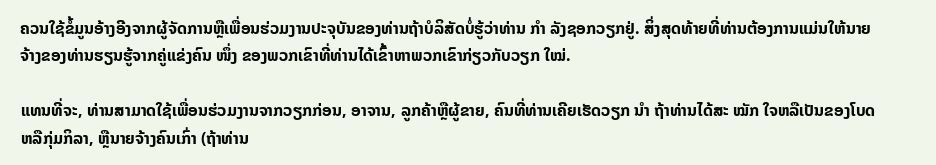ຄວນໃຊ້ຂໍ້ມູນອ້າງອີງຈາກຜູ້ຈັດການຫຼືເພື່ອນຮ່ວມງານປະຈຸບັນຂອງທ່ານຖ້າບໍລິສັດບໍ່ຮູ້ວ່າທ່ານ ກຳ ລັງຊອກວຽກຢູ່. ສິ່ງສຸດທ້າຍທີ່ທ່ານຕ້ອງການແມ່ນໃຫ້ນາຍຈ້າງຂອງທ່ານຮຽນຮູ້ຈາກຄູ່ແຂ່ງຄົນ ໜຶ່ງ ຂອງພວກເຂົາທີ່ທ່ານໄດ້ເຂົ້າຫາພວກເຂົາກ່ຽວກັບວຽກ ໃໝ່.

ແທນທີ່ຈະ, ທ່ານສາມາດໃຊ້ເພື່ອນຮ່ວມງານຈາກວຽກກ່ອນ, ອາຈານ, ລູກຄ້າຫຼືຜູ້ຂາຍ, ຄົນທີ່ທ່ານເຄີຍເຮັດວຽກ ນຳ ຖ້າທ່ານໄດ້ສະ ໝັກ ໃຈຫລືເປັນຂອງໂບດຫລືກຸ່ມກິລາ, ຫຼືນາຍຈ້າງຄົນເກົ່າ (ຖ້າທ່ານ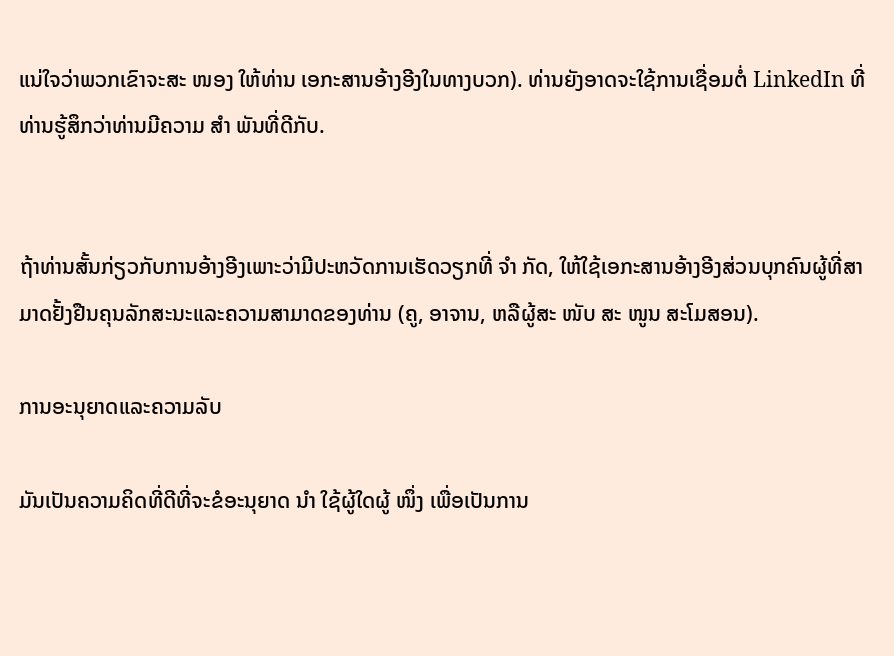ແນ່ໃຈວ່າພວກເຂົາຈະສະ ໜອງ ໃຫ້ທ່ານ ເອກະສານອ້າງອີງໃນທາງບວກ). ທ່ານຍັງອາດຈະໃຊ້ການເຊື່ອມຕໍ່ LinkedIn ທີ່ທ່ານຮູ້ສຶກວ່າທ່ານມີຄວາມ ສຳ ພັນທີ່ດີກັບ.


ຖ້າທ່ານສັ້ນກ່ຽວກັບການອ້າງອີງເພາະວ່າມີປະຫວັດການເຮັດວຽກທີ່ ຈຳ ກັດ, ໃຫ້ໃຊ້ເອກະສານອ້າງອີງສ່ວນບຸກຄົນຜູ້ທີ່ສາມາດຢັ້ງຢືນຄຸນລັກສະນະແລະຄວາມສາມາດຂອງທ່ານ (ຄູ, ອາຈານ, ຫລືຜູ້ສະ ໜັບ ສະ ໜູນ ສະໂມສອນ).

ການອະນຸຍາດແລະຄວາມລັບ

ມັນເປັນຄວາມຄິດທີ່ດີທີ່ຈະຂໍອະນຸຍາດ ນຳ ໃຊ້ຜູ້ໃດຜູ້ ໜຶ່ງ ເພື່ອເປັນການ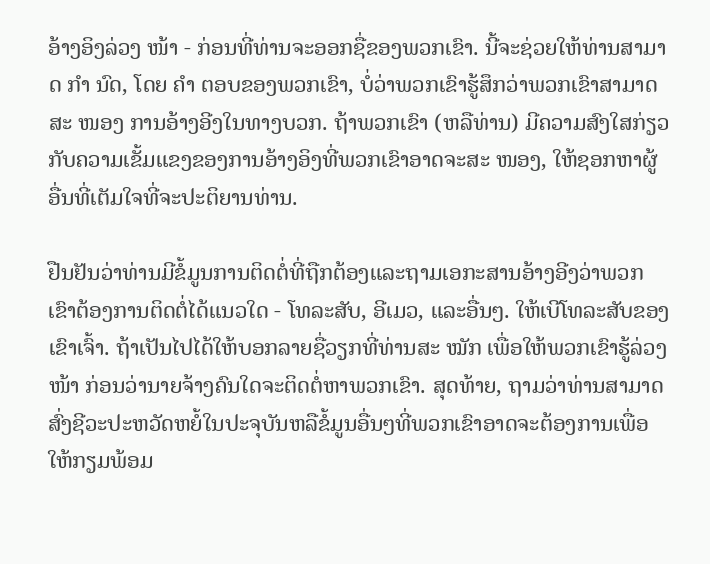ອ້າງອິງລ່ວງ ໜ້າ - ກ່ອນທີ່ທ່ານຈະອອກຊື່ຂອງພວກເຂົາ. ນີ້ຈະຊ່ວຍໃຫ້ທ່ານສາມາດ ກຳ ນົດ, ໂດຍ ຄຳ ຕອບຂອງພວກເຂົາ, ບໍ່ວ່າພວກເຂົາຮູ້ສຶກວ່າພວກເຂົາສາມາດສະ ໜອງ ການອ້າງອີງໃນທາງບວກ. ຖ້າພວກເຂົາ (ຫລືທ່ານ) ມີຄວາມສົງໃສກ່ຽວກັບຄວາມເຂັ້ມແຂງຂອງການອ້າງອິງທີ່ພວກເຂົາອາດຈະສະ ໜອງ, ໃຫ້ຊອກຫາຜູ້ອື່ນທີ່ເຕັມໃຈທີ່ຈະປະຕິຍານທ່ານ.

ຢືນຢັນວ່າທ່ານມີຂໍ້ມູນການຕິດຕໍ່ທີ່ຖືກຕ້ອງແລະຖາມເອກະສານອ້າງອີງວ່າພວກເຂົາຕ້ອງການຕິດຕໍ່ໄດ້ແນວໃດ - ໂທລະສັບ, ອີເມວ, ແລະອື່ນໆ. ໃຫ້ເບີໂທລະສັບຂອງເຂົາເຈົ້າ. ຖ້າເປັນໄປໄດ້ໃຫ້ບອກລາຍຊື່ວຽກທີ່ທ່ານສະ ໝັກ ເພື່ອໃຫ້ພວກເຂົາຮູ້ລ່ວງ ໜ້າ ກ່ອນວ່ານາຍຈ້າງຄົນໃດຈະຕິດຕໍ່ຫາພວກເຂົາ. ສຸດທ້າຍ, ຖາມວ່າທ່ານສາມາດສົ່ງຊີວະປະຫວັດຫຍໍ້ໃນປະຈຸບັນຫລືຂໍ້ມູນອື່ນໆທີ່ພວກເຂົາອາດຈະຕ້ອງການເພື່ອໃຫ້ກຽມພ້ອມ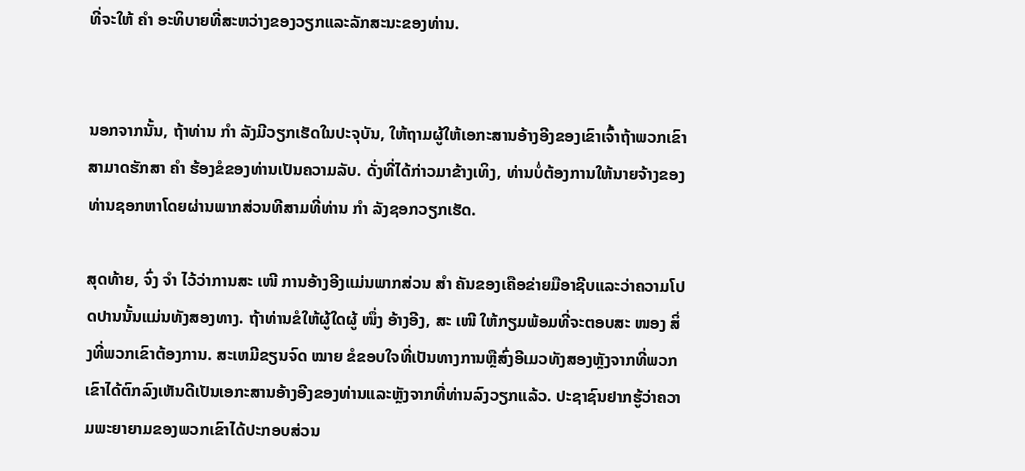ທີ່ຈະໃຫ້ ຄຳ ອະທິບາຍທີ່ສະຫວ່າງຂອງວຽກແລະລັກສະນະຂອງທ່ານ.


ນອກຈາກນັ້ນ, ຖ້າທ່ານ ກຳ ລັງມີວຽກເຮັດໃນປະຈຸບັນ, ໃຫ້ຖາມຜູ້ໃຫ້ເອກະສານອ້າງອີງຂອງເຂົາເຈົ້າຖ້າພວກເຂົາສາມາດຮັກສາ ຄຳ ຮ້ອງຂໍຂອງທ່ານເປັນຄວາມລັບ. ດັ່ງທີ່ໄດ້ກ່າວມາຂ້າງເທິງ, ທ່ານບໍ່ຕ້ອງການໃຫ້ນາຍຈ້າງຂອງທ່ານຊອກຫາໂດຍຜ່ານພາກສ່ວນທີສາມທີ່ທ່ານ ກຳ ລັງຊອກວຽກເຮັດ.

ສຸດທ້າຍ, ຈົ່ງ ຈຳ ໄວ້ວ່າການສະ ເໜີ ການອ້າງອີງແມ່ນພາກສ່ວນ ສຳ ຄັນຂອງເຄືອຂ່າຍມືອາຊີບແລະວ່າຄວາມໂປດປານນັ້ນແມ່ນທັງສອງທາງ. ຖ້າທ່ານຂໍໃຫ້ຜູ້ໃດຜູ້ ໜຶ່ງ ອ້າງອີງ, ສະ ເໜີ ໃຫ້ກຽມພ້ອມທີ່ຈະຕອບສະ ໜອງ ສິ່ງທີ່ພວກເຂົາຕ້ອງການ. ສະເຫມີຂຽນຈົດ ໝາຍ ຂໍຂອບໃຈທີ່ເປັນທາງການຫຼືສົ່ງອີເມວທັງສອງຫຼັງຈາກທີ່ພວກເຂົາໄດ້ຕົກລົງເຫັນດີເປັນເອກະສານອ້າງອີງຂອງທ່ານແລະຫຼັງຈາກທີ່ທ່ານລົງວຽກແລ້ວ. ປະຊາຊົນຢາກຮູ້ວ່າຄວາມພະຍາຍາມຂອງພວກເຂົາໄດ້ປະກອບສ່ວນ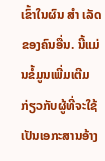ເຂົ້າໃນຜົນ ສຳ ເລັດຂອງຄົນອື່ນ. ນີ້ແມ່ນຂໍ້ມູນເພີ່ມເຕີມກ່ຽວກັບຜູ້ທີ່ຈະໃຊ້ເປັນເອກະສານອ້າງ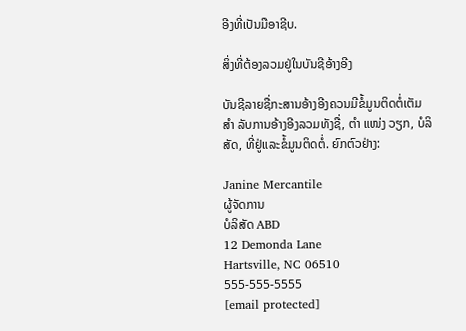ອີງທີ່ເປັນມືອາຊີບ.

ສິ່ງທີ່ຕ້ອງລວມຢູ່ໃນບັນຊີອ້າງອີງ

ບັນຊີລາຍຊື່ກະສານອ້າງອີງຄວນມີຂໍ້ມູນຕິດຕໍ່ເຕັມ ສຳ ລັບການອ້າງອີງລວມທັງຊື່, ຕຳ ແໜ່ງ ວຽກ, ບໍລິສັດ, ທີ່ຢູ່ແລະຂໍ້ມູນຕິດຕໍ່. ຍົກຕົວຢ່າງ:

Janine Mercantile
ຜູ້ຈັດການ
ບໍລິສັດ ABD
12 Demonda Lane
Hartsville, NC 06510
555-555-5555
[email protected]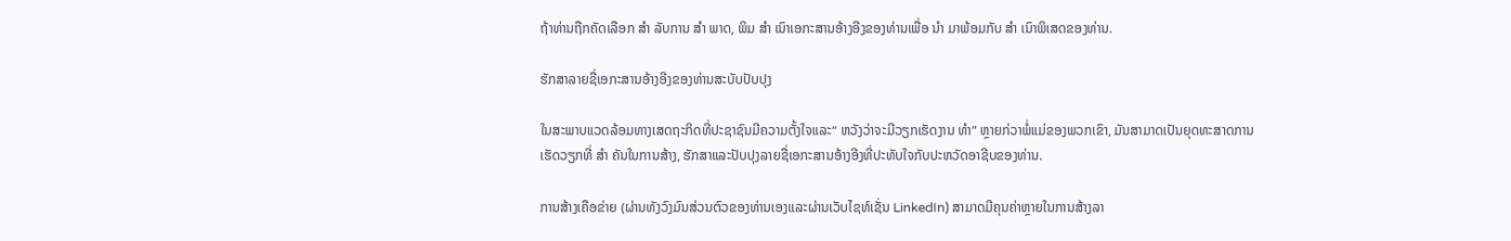ຖ້າທ່ານຖືກຄັດເລືອກ ສຳ ລັບການ ສຳ ພາດ, ພິມ ສຳ ເນົາເອກະສານອ້າງອີງຂອງທ່ານເພື່ອ ນຳ ມາພ້ອມກັບ ສຳ ເນົາພິເສດຂອງທ່ານ.

ຮັກສາລາຍຊື່ເອກະສານອ້າງອີງຂອງທ່ານສະບັບປັບປຸງ

ໃນສະພາບແວດລ້ອມທາງເສດຖະກິດທີ່ປະຊາຊົນມີຄວາມຕັ້ງໃຈແລະ“ ຫວັງວ່າຈະມີວຽກເຮັດງານ ທຳ” ຫຼາຍກ່ວາພໍ່ແມ່ຂອງພວກເຂົາ, ມັນສາມາດເປັນຍຸດທະສາດການເຮັດວຽກທີ່ ສຳ ຄັນໃນການສ້າງ, ຮັກສາແລະປັບປຸງລາຍຊື່ເອກະສານອ້າງອີງທີ່ປະທັບໃຈກັບປະຫວັດອາຊີບຂອງທ່ານ.

ການສ້າງເຄືອຂ່າຍ (ຜ່ານທັງວົງມົນສ່ວນຕົວຂອງທ່ານເອງແລະຜ່ານເວັບໄຊທ໌ເຊັ່ນ LinkedIn) ສາມາດມີຄຸນຄ່າຫຼາຍໃນການສ້າງລາ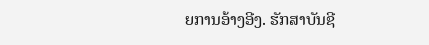ຍການອ້າງອີງ. ຮັກສາບັນຊີ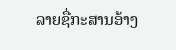ລາຍຊື່ກະສານອ້າງ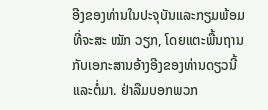ອີງຂອງທ່ານໃນປະຈຸບັນແລະກຽມພ້ອມທີ່ຈະສະ ໝັກ ວຽກ, ໂດຍແຕະພື້ນຖານກັບເອກະສານອ້າງອີງຂອງທ່ານດຽວນີ້ແລະຕໍ່ມາ. ຢ່າລືມບອກພວກ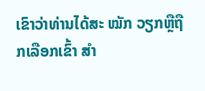ເຂົາວ່າທ່ານໄດ້ສະ ໝັກ ວຽກຫຼືຖືກເລືອກເຂົ້າ ສຳ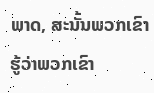ພາດ, ສະນັ້ນພວກເຂົາຮູ້ວ່າພວກເຂົາ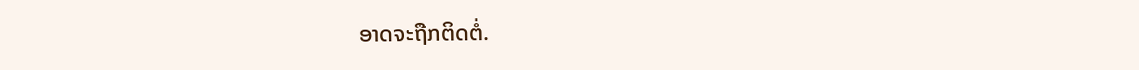ອາດຈະຖືກຕິດຕໍ່.